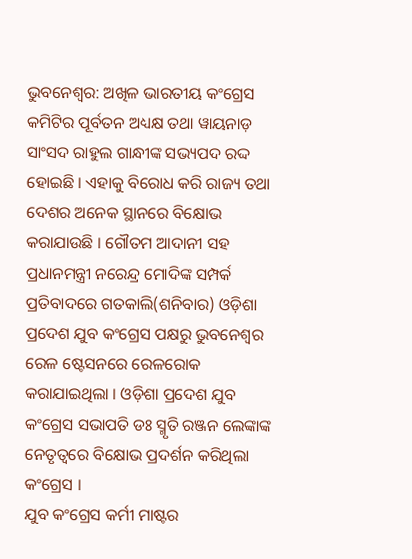ଭୁବନେଶ୍ବର: ଅଖିଳ ଭାରତୀୟ କଂଗ୍ରେସ କମିଟିର ପୂର୍ବତନ ଅଧ୍ୟକ୍ଷ ତଥା ୱାୟନାଡ଼ ସାଂସଦ ରାହୁଲ ଗାନ୍ଧୀଙ୍କ ସଭ୍ୟପଦ ରଦ୍ଦ ହୋଇଛି । ଏହାକୁ ବିରୋଧ କରି ରାଜ୍ୟ ତଥା ଦେଶର ଅନେକ ସ୍ଥାନରେ ବିକ୍ଷୋଭ କରାଯାଉଛି । ଗୌତମ ଆଦାନୀ ସହ ପ୍ରଧାନମନ୍ତ୍ରୀ ନରେନ୍ଦ୍ର ମୋଦିଙ୍କ ସମ୍ପର୍କ ପ୍ରତିବାଦରେ ଗତକାଲି(ଶନିବାର) ଓଡ଼ିଶା ପ୍ରଦେଶ ଯୁବ କଂଗ୍ରେସ ପକ୍ଷରୁ ଭୁବନେଶ୍ୱର ରେଳ ଷ୍ଟେସନରେ ରେଳରୋକ କରାଯାଇଥିଲା । ଓଡ଼ିଶା ପ୍ରଦେଶ ଯୁବ କଂଗ୍ରେସ ସଭାପତି ଡଃ ସ୍ମୃତି ରଞ୍ଜନ ଲେଙ୍କାଙ୍କ ନେତୃତ୍ୱରେ ବିକ୍ଷୋଭ ପ୍ରଦର୍ଶନ କରିଥିଲା କଂଗ୍ରେସ ।
ଯୁବ କଂଗ୍ରେସ କର୍ମୀ ମାଷ୍ଟର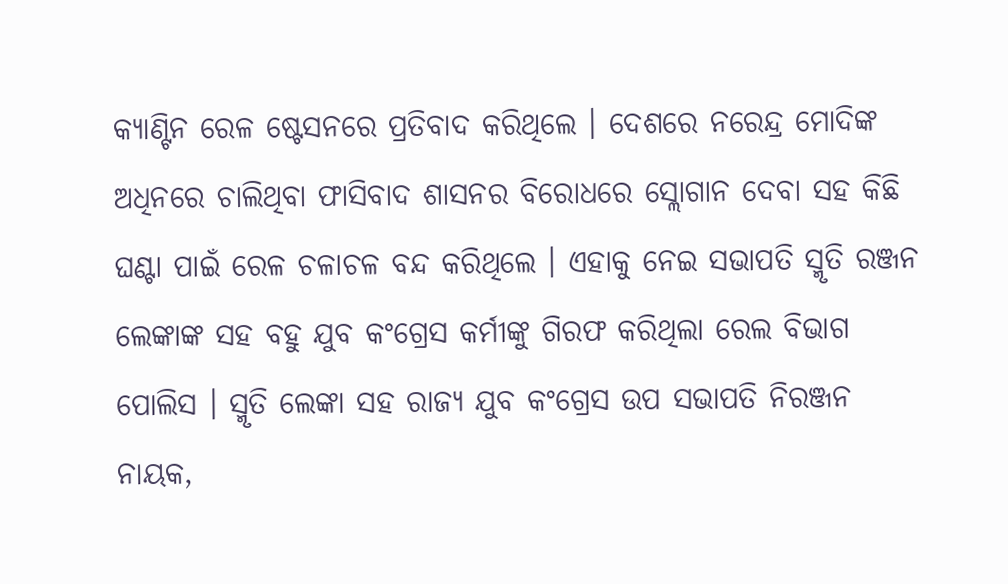କ୍ୟାଣ୍ଟିନ ରେଳ ଷ୍ଟେସନରେ ପ୍ରତିବାଦ କରିଥିଲେ । ଦେଶରେ ନରେନ୍ଦ୍ର ମୋଦିଙ୍କ ଅଧିନରେ ଚାଲିଥିବା ଫାସିବାଦ ଶାସନର ବିରୋଧରେ ସ୍ଲୋଗାନ ଦେବା ସହ କିଛି ଘଣ୍ଟା ପାଇଁ ରେଳ ଚଳାଚଳ ବନ୍ଦ କରିଥିଲେ । ଏହାକୁ ନେଇ ସଭାପତି ସ୍ମୃତି ରଞ୍ଜନ ଲେଙ୍କାଙ୍କ ସହ ବହୁ ଯୁବ କଂଗ୍ରେସ କର୍ମୀଙ୍କୁ ଗିରଫ କରିଥିଲା ରେଲ ବିଭାଗ ପୋଲିସ । ସ୍ମୃତି ଲେଙ୍କା ସହ ରାଜ୍ୟ ଯୁବ କଂଗ୍ରେସ ଉପ ସଭାପତି ନିରଞ୍ଜନ ନାୟକ,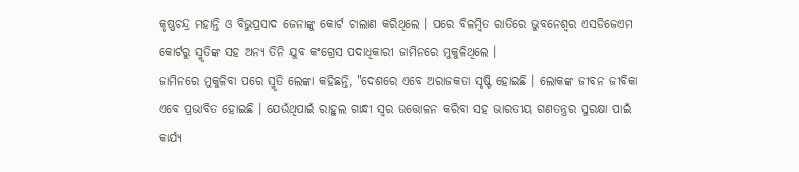କୃଷ୍ଣଚନ୍ଦ୍ର ମହାନ୍ତି ଓ ବିଭୁପ୍ରସାଦ ଜେନାଙ୍କୁ କୋର୍ଟ ଚାଲାଣ କରିଥିଲେ । ପରେ ବିଳମ୍ବିତ ରାତିରେ ଭୁବନେଶ୍ୱର ଏସଡିଜେଏମ କୋର୍ଟରୁ ସ୍ମୃତିଙ୍କ ସହ ଅନ୍ୟ ତିନି ଯୁବ କଂଗ୍ରେସ ପଦାଧିକାରୀ ଜାମିନରେ ମୁକୁଳିଥିଲେ ।
ଜାମିନରେ ମୁକୁଳିବା ପରେ ସ୍ମୃତି ଲେଙ୍କା କହିଛନ୍ତି, "ଦେଶରେ ଏବେ ଅରାଜକତା ସୃଷ୍ଟି ହୋଇଛି । ଲୋକଙ୍କ ଜୀବନ ଜୀବିକା ଏବେ ପ୍ରଭାବିତ ହୋଇଛି । ଯେଉଁଥିପାଇଁ ରାହୁଲ ଗାନ୍ଧୀ ସ୍ୱର ଉତ୍ତୋଳନ କରିବା ସହ ଭାରତୀୟ ଗଣତନ୍ତ୍ରର ସୁରକ୍ଷା ପାଇଁ କାର୍ଯ୍ୟ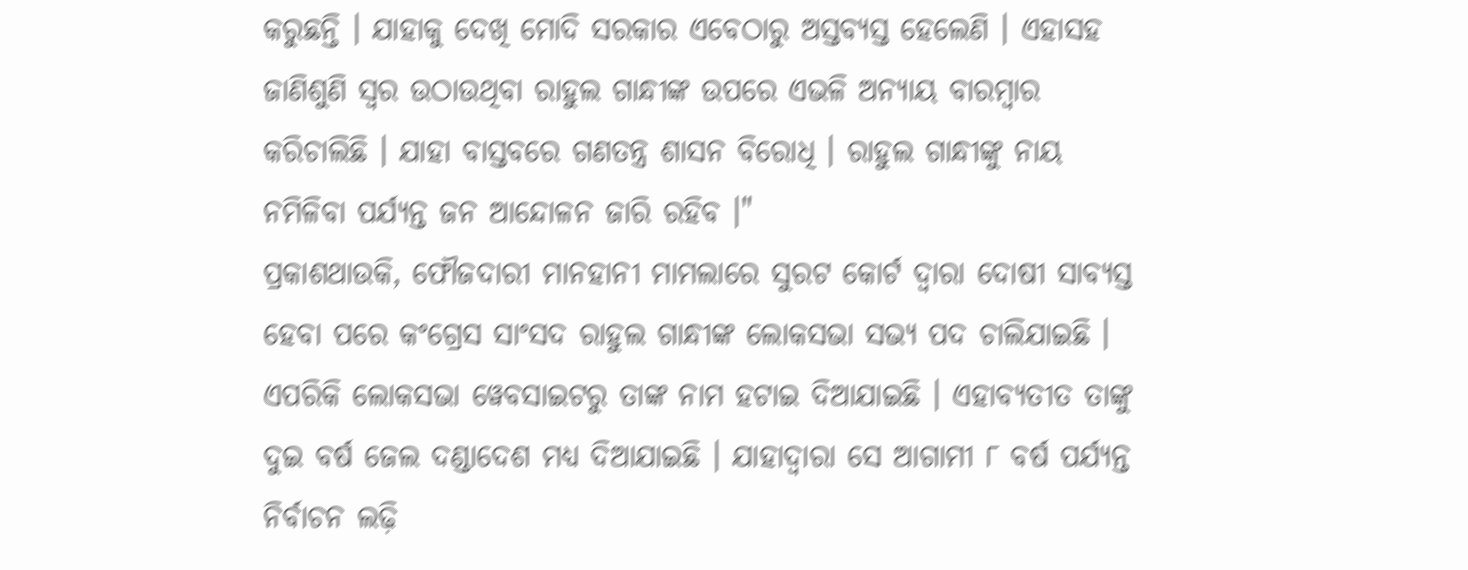କରୁଛନ୍ତି । ଯାହାକୁ ଦେଖି ମୋଦି ସରକାର ଏବେଠାରୁ ଅସ୍ତବ୍ୟସ୍ତ ହେଲେଣି । ଏହାସହ ଜାଣିଶୁଣି ସ୍ୱର ଉଠାଉଥିବା ରାହୁଲ ଗାନ୍ଧୀଙ୍କ ଉପରେ ଏଭଳି ଅନ୍ୟାୟ ବାରମ୍ବାର କରିଚାଲିଛି । ଯାହା ବାସ୍ତବରେ ଗଣତନ୍ତ୍ର ଶାସନ ବିରୋଧି । ରାହୁଲ ଗାନ୍ଧୀଙ୍କୁ ନାୟ ନମିଳିବା ପର୍ଯ୍ୟନ୍ତ ଜନ ଆନ୍ଦୋଳନ ଜାରି ରହିବ ।"
ପ୍ରକାଶଥାଉକି, ଫୌଜଦାରୀ ମାନହାନୀ ମାମଲାରେ ସୁରଟ କୋର୍ଟ ଦ୍ୱାରା ଦୋଷୀ ସାବ୍ୟସ୍ତ ହେବା ପରେ କଂଗ୍ରେସ ସାଂସଦ ରାହୁଲ ଗାନ୍ଧୀଙ୍କ ଲୋକସଭା ସଭ୍ୟ ପଦ ଚାଲିଯାଇଛି । ଏପରିକି ଲୋକସଭା ୱେବସାଇଟରୁ ତାଙ୍କ ନାମ ହଟାଇ ଦିଆଯାଇଛି । ଏହାବ୍ୟତୀତ ତାଙ୍କୁ ଦୁଇ ବର୍ଷ ଜେଲ ଦଣ୍ଡାଦେଶ ମଧ୍ୟ ଦିଆଯାଇଛି । ଯାହାଦ୍ୱାରା ସେ ଆଗାମୀ ୮ ବର୍ଷ ପର୍ଯ୍ୟନ୍ତ ନିର୍ବାଚନ ଲଢ଼ି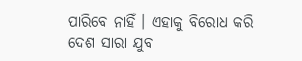ପାରିବେ ନାହିଁ । ଏହାକୁ ବିରୋଧ କରି ଦେଶ ସାରା ଯୁବ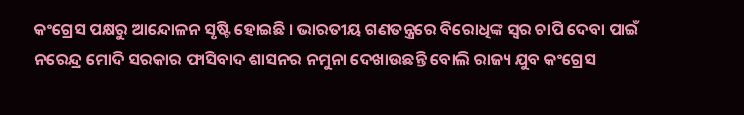କଂଗ୍ରେସ ପକ୍ଷରୁ ଆନ୍ଦୋଳନ ସୃଷ୍ଟି ହୋଇଛି । ଭାରତୀୟ ଗଣତନ୍ତ୍ରରେ ବିରୋଧିଙ୍କ ସ୍ୱର ଚାପି ଦେବା ପାଇଁ ନରେନ୍ଦ୍ର ମୋଦି ସରକାର ଫାସିବାଦ ଶାସନର ନମୁନା ଦେଖାଉଛନ୍ତି ବୋଲି ରାଜ୍ୟ ଯୁବ କଂଗ୍ରେସ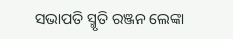ସଭାପତି ସ୍ମୃତି ରଞ୍ଜନ ଲେଙ୍କା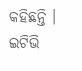କହିଛନ୍ତି ।
ଇଟିଭି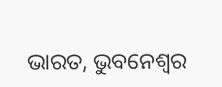ଭାରତ, ଭୁବନେଶ୍ବର